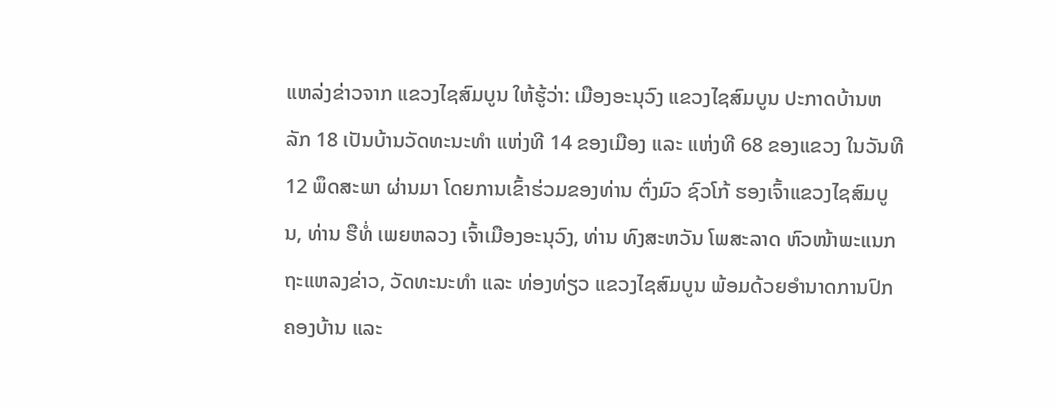ແຫລ່ງຂ່າວຈາກ ແຂວງໄຊສົມບູນ ໃຫ້ຮູ້ວ່າ: ເມືອງອະນຸວົງ ແຂວງໄຊສົມບູນ ປະກາດບ້ານຫລັກ 18 ເປັນບ້ານວັດທະນະທຳ ແຫ່ງທີ 14 ຂອງເມືອງ ແລະ ແຫ່ງທີ 68 ຂອງແຂວງ ໃນວັນທີ 12 ພຶດສະພາ ຜ່ານມາ ໂດຍການເຂົ້າຮ່ວມຂອງທ່ານ ຕົ່ງມົວ ຊົວໂກ້ ຮອງເຈົ້າແຂວງໄຊສົມບູນ, ທ່ານ ຮືທໍ່ ເພຍຫລວງ ເຈົ້າເມືອງອະນຸວົງ, ທ່ານ ທົງສະຫວັນ ໂພສະລາດ ຫົວໜ້າພະແນກຖະແຫລງຂ່າວ, ວັດທະນະທຳ ແລະ ທ່ອງທ່ຽວ ແຂວງໄຊສົມບູນ ພ້ອມດ້ວຍອຳນາດການປົກຄອງບ້ານ ແລະ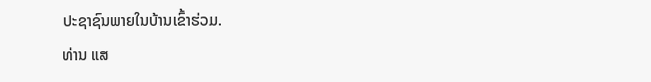ປະຊາຊົນພາຍໃນບ້ານເຂົ້າຮ່ວມ.
ທ່ານ ແສ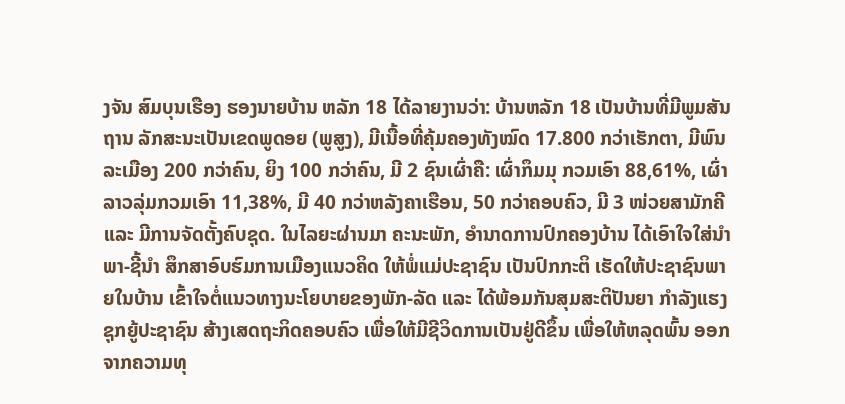ງຈັນ ສົມບຸນເຮືອງ ຮອງນາຍບ້ານ ຫລັກ 18 ໄດ້ລາຍງານວ່າ: ບ້ານຫລັກ 18 ເປັນບ້ານທີ່ມີພູມສັນຖານ ລັກສະນະເປັນເຂດພູດອຍ (ພູສູງ), ມີເນື້ອທີ່ຄຸ້ມຄອງທັງໝົດ 17.800 ກວ່າເຮັກຕາ, ມີພົນລະເມືອງ 200 ກວ່າຄົນ, ຍິງ 100 ກວ່າຄົນ, ມີ 2 ຊົນເຜົ່າຄື: ເຜົ່າກຶມມຸ ກວມເອົາ 88,61%, ເຜົ່າລາວລຸ່ມກວມເອົາ 11,38%, ມີ 40 ກວ່າຫລັງຄາເຮືອນ, 50 ກວ່າຄອບຄົວ, ມີ 3 ໜ່ວຍສາມັກຄີ ແລະ ມີການຈັດຕັ້ງຄົບຊຸດ. ໃນໄລຍະຜ່ານມາ ຄະນະພັກ, ອໍານາດການປົກຄອງບ້ານ ໄດ້ເອົາໃຈໃສ່ນໍາພາ-ຊີ້ນຳ ສຶກສາອົບຮົມການເມືອງແນວຄິດ ໃຫ້ພໍ່ແມ່ປະຊາຊົນ ເປັນປົກກະຕິ ເຮັດໃຫ້ປະຊາຊົນພາຍໃນບ້ານ ເຂົ້າໃຈຕໍ່ແນວທາງນະໂຍບາຍຂອງພັກ-ລັດ ແລະ ໄດ້ພ້ອມກັນສຸມສະຕິປັນຍາ ກຳລັງແຮງ ຊຸກຍູ້ປະຊາຊົນ ສ້າງເສດຖະກິດຄອບຄົວ ເພື່ອໃຫ້ມີຊີວິດການເປັນຢູ່ດີຂຶ້ນ ເພື່ອໃຫ້ຫລຸດພົ້ນ ອອກຈາກຄວາມທຸ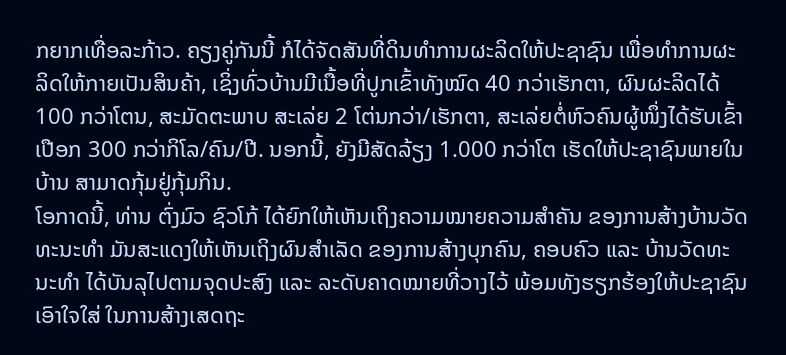ກຍາກເທື່ອລະກ້າວ. ຄຽງຄູ່ກັນນີ້ ກໍໄດ້ຈັດສັນທີ່ດິນທຳການຜະລິດໃຫ້ປະຊາຊົນ ເພື່ອທຳການຜະລິດໃຫ້ກາຍເປັນສິນຄ້າ, ເຊິ່ງທົ່ວບ້ານມີເນື້ອທີ່ປູກເຂົ້າທັງໝົດ 40 ກວ່າເຮັກຕາ, ຜົນຜະລິດໄດ້ 100 ກວ່າໂຕນ, ສະມັດຕະພາບ ສະເລ່ຍ 2 ໂຕ່ນກວ່າ/ເຮັກຕາ, ສະເລ່ຍຕໍ່ຫົວຄົນຜູ້ໜຶ່ງໄດ້ຮັບເຂົ້າເປືອກ 300 ກວ່າກິໂລ/ຄົນ/ປີ. ນອກນີ້, ຍັງມີສັດລ້ຽງ 1.000 ກວ່າໂຕ ເຮັດໃຫ້ປະຊາຊົນພາຍໃນບ້ານ ສາມາດກຸ້ມຢູ່ກຸ້ມກິນ.
ໂອກາດນີ້, ທ່ານ ຕົ່ງມົວ ຊົວໂກ້ ໄດ້ຍົກໃຫ້ເຫັນເຖິງຄວາມໝາຍຄວາມສໍາຄັນ ຂອງການສ້າງບ້ານວັດທະນະທຳ ມັນສະແດງໃຫ້ເຫັນເຖິງຜົນສຳເລັດ ຂອງການສ້າງບຸກຄົນ, ຄອບຄົວ ແລະ ບ້ານວັດທະນະທຳ ໄດ້ບັນລຸໄປຕາມຈຸດປະສົງ ແລະ ລະດັບຄາດໝາຍທີ່ວາງໄວ້ ພ້ອມທັງຮຽກຮ້ອງໃຫ້ປະຊາຊົນເອົາໃຈໃສ່ ໃນການສ້າງເສດຖະ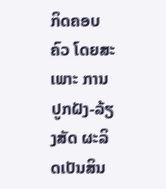ກິດຄອບຄົວ ໂດຍສະເພາະ ການປູກຝັງ-ລ້ຽງສັດ ຜະລິດເປັນສິນ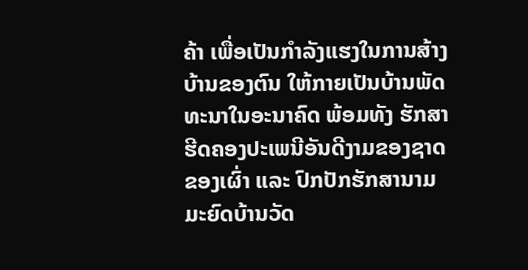ຄ້າ ເພື່ອເປັນກຳລັງແຮງໃນການສ້າງບ້ານຂອງຕົນ ໃຫ້ກາຍເປັນບ້ານພັດທະນາໃນອະນາຄົດ ພ້ອມທັງ ຮັກສາຮີດຄອງປະເພນີອັນດີງາມຂອງຊາດ ຂອງເຜົ່າ ແລະ ປົກປັກຮັກສານາມມະຍົດບ້ານວັດ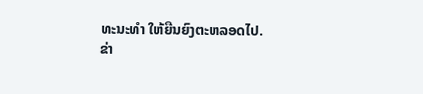ທະນະທຳ ໃຫ້ຍືນຍົງຕະຫລອດໄປ.
ຂ່າ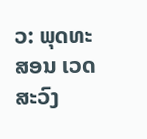ວ: ພຸດທະສອນ ເວດສະວົງ